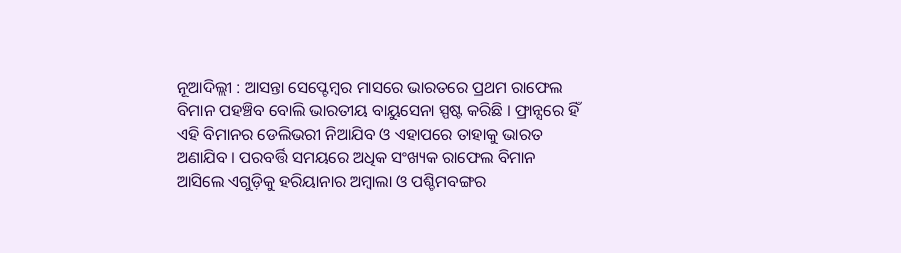ନୂଆଦିଲ୍ଲୀ : ଆସନ୍ତା ସେପ୍ଟେମ୍ବର ମାସରେ ଭାରତରେ ପ୍ରଥମ ରାଫେଲ ବିମାନ ପହଞ୍ଚିବ ବୋଲି ଭାରତୀୟ ବାୟୁସେନା ସ୍ପଷ୍ଟ କରିଛି । ଫ୍ରାନ୍ସରେ ହିଁ ଏହି ବିମାନର ଡେଲିଭରୀ ନିଆଯିବ ଓ ଏହାପରେ ତାହାକୁ ଭାରତ ଅଣାଯିବ । ପରବର୍ତ୍ତି ସମୟରେ ଅଧିକ ସଂଖ୍ୟକ ରାଫେଲ ବିମାନ ଆସିଲେ ଏଗୁଡ଼ିକୁ ହରିୟାନାର ଅମ୍ବାଲା ଓ ପଶ୍ଚିମବଙ୍ଗର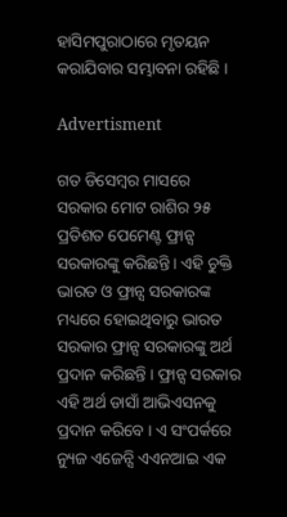ହାସିମପୁରାଠାରେ ମୃତୟନ କରାଯିବାର ସମ୍ଭାବନା ରହିଛି ।

Advertisment

ଗତ ଡିସେମ୍ବର ମାସରେ ସରକାର ମୋଟ ରାଶିର ୨୫ ପ୍ରତିଶତ ପେମେଣ୍ଟ ଫ୍ରାନ୍ସ ସରକାରଙ୍କୁ କରିଛନ୍ତି । ଏହି ଚୁକ୍ତି ଭାରତ ଓ ଫ୍ରାନ୍ସ ସରକାରଙ୍କ ମଧ୍ୟରେ ହୋଇଥିବାରୁ ଭାରତ ସରକାର ଫ୍ରାନ୍ସ ସରକାରଙ୍କୁ ଅର୍ଥ ପ୍ରଦାନ କରିଛନ୍ତି । ଫ୍ରାନ୍ସ ସରକାର ଏହି ଅର୍ଥ ଡାସାଁ ଆଭିଏସନକୁ ପ୍ରଦାନ କରିବେ । ଏ ସଂପର୍କରେ ନ୍ୟୁଜ ଏଜେନ୍ସି ଏଏନଆଇ ଏକ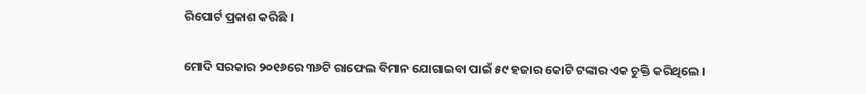ରିପୋର୍ଟ ପ୍ରକାଶ କରିଛି ।

ମୋଦି ସରକାର ୨୦୧୬ରେ ୩୬ଟି ରାଫେଲ ବିମାନ ଯୋଗାଇବା ପାଇଁ ୫୯ ହଜାର କୋଟି ଟଙ୍କାର ଏକ ଚୁକ୍ତି କରିଥିଲେ ।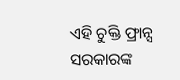ଏହି ଚୁକ୍ତି ଫ୍ରାନ୍ସ ସରକାରଙ୍କ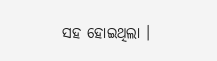ସହ ହୋଇଥିଲା ।